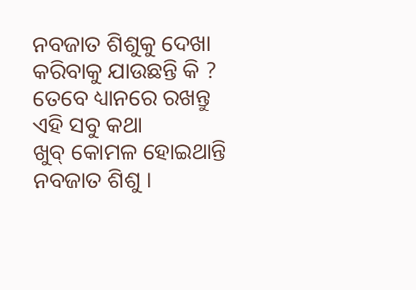ନବଜାତ ଶିଶୁକୁ ଦେଖା କରିବାକୁ ଯାଉଛନ୍ତି କି ? ତେବେ ଧ୍ୟାନରେ ରଖନ୍ତୁ ଏହି ସବୁ କଥା
ଖୁବ୍ କୋମଳ ହୋଇଥାନ୍ତି ନବଜାତ ଶିଶୁ ।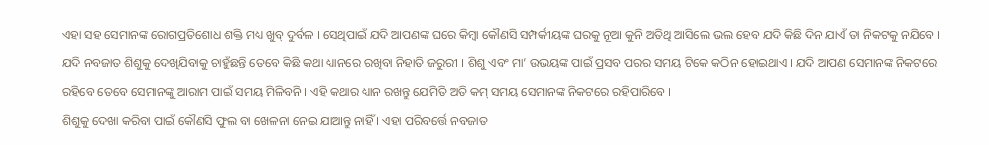ଏହା ସହ ସେମାନଙ୍କ ରୋଗପ୍ରତିଶୋଧ ଶକ୍ତି ମଧ୍ୟ ଖୁବ୍ ଦୁର୍ବଳ । ସେଥିପାଇଁ ଯଦି ଆପଣଙ୍କ ଘରେ କିମ୍ବା କୌଣସି ସମ୍ପର୍କୀୟଙ୍କ ଘରକୁ ନୂଆ କୁନି ଅତିଥି ଆସିଲେ ଭଲ ହେବ ଯଦି କିଛି ଦିନ ଯାଏଁ ତା ନିକଟକୁ ନଯିବେ ।
ଯଦି ନବଜାତ ଶିଶୁକୁ ଦେଖିଯିବାକୁ ଚାହୁଁଛନ୍ତି ତେବେ କିଛି କଥା ଧ୍ୟାନରେ ରଖିବା ନିହାତି ଜରୁରୀ । ଶିଶୁ ଏବଂ ମା’ ଉଭୟଙ୍କ ପାଇଁ ପ୍ରସବ ପରର ସମୟ ଟିକେ କଠିନ ହୋଇଥାଏ । ଯଦି ଆପଣ ସେମାନଙ୍କ ନିକଟରେ ରହିବେ ତେବେ ସେମାନଙ୍କୁ ଆରାମ ପାଇଁ ସମୟ ମିଳିବନି । ଏହି କଥାର ଧ୍ୟାନ ରଖନ୍ତୁ ଯେମିତି ଅତି କମ୍ ସମୟ ସେମାନଙ୍କ ନିକଟରେ ରହିପାରିବେ ।
ଶିଶୁକୁ ଦେଖା କରିବା ପାଇଁ କୌଣସି ଫୁଲ ବା ଖେଳନା ନେଇ ଯାଆନ୍ତୁ ନାହିଁ । ଏହା ପରିବର୍ତ୍ତେ ନବଜାତ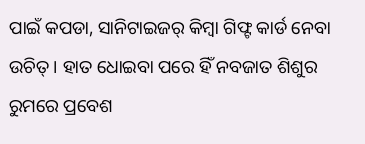ପାଇଁ କପଡା, ସାନିଟାଇଜର୍ କିମ୍ବା ଗିଫ୍ଟ କାର୍ଡ ନେବା ଉଚିତ୍ । ହାତ ଧୋଇବା ପରେ ହିଁ ନବଜାତ ଶିଶୁର ରୁମରେ ପ୍ରବେଶ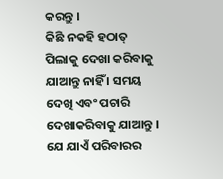କରନ୍ତୁ ।
କିଛି ନକହି ହଠାତ୍ ପିଲାକୁ ଦେଖା କରିବାକୁ ଯାଆନ୍ତୁ ନାହିଁ । ସମୟ ଦେଖି ଏବଂ ପଚାରି ଦେଖାକରିବାକୁ ଯାଆନ୍ତୁ । ଯେ ଯାଏଁ ପରିବାରର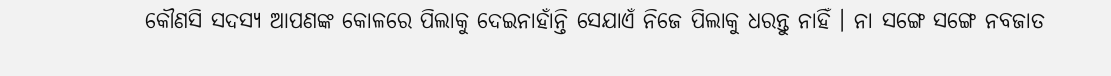କୌଣସି ସଦସ୍ୟ ଆପଣଙ୍କ କୋଳରେ ପିଲାକୁ ଦେଇନାହାଁନ୍ତି ସେଯାଏଁ ନିଜେ ପିଲାକୁ ଧରନ୍ତୁ ନାହିଁ । ନା ସଙ୍ଗେ ସଙ୍ଗେ ନବଜାତ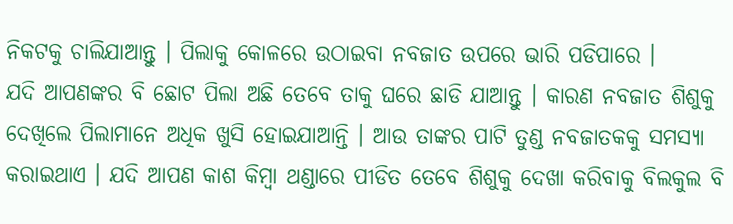ନିକଟକୁ ଚାଲିଯାଆନ୍ତୁ । ପିଲାକୁ କୋଳରେ ଉଠାଇବା ନବଜାତ ଉପରେ ଭାରି ପଡିପାରେ ।
ଯଦି ଆପଣଙ୍କର ବି ଛୋଟ ପିଲା ଅଛି ତେବେ ତାକୁ ଘରେ ଛାଡି ଯାଆନ୍ତୁ । କାରଣ ନବଜାତ ଶିଶୁକୁ ଦେଖିଲେ ପିଲାମାନେ ଅଧିକ ଖୁସି ହୋଇଯାଆନ୍ତି । ଆଉ ତାଙ୍କର ପାଟି ତୁଣ୍ଡ ନବଜାତକକୁ ସମସ୍ୟା କରାଇଥାଏ । ଯଦି ଆପଣ କାଶ କିମ୍ବା ଥଣ୍ଡାରେ ପୀଡିତ ତେବେ ଶିଶୁକୁ ଦେଖା କରିବାକୁ ବିଲକୁଲ ବି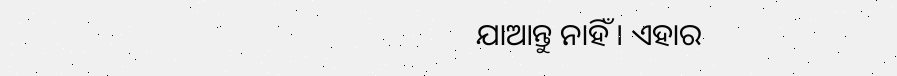ଯାଆନ୍ତୁ ନାହିଁ । ଏହାର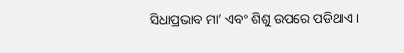ସିଧାପ୍ରଭାବ ମା’ ଏବଂ ଶିଶୁ ଉପରେ ପଡିଥାଏ ।